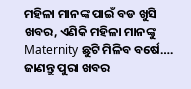ମହିଳା ମାନଙ୍କ ପାଇଁ ବଡ ଖୁସି ଖବର, ଏଣିକି ମହିଳା ମାନଙ୍କୁ Maternity ଛୁଟି ମିଳିବ ବର୍ଷେ…. ଜାଣନ୍ତୁ ପୁରା ଖବର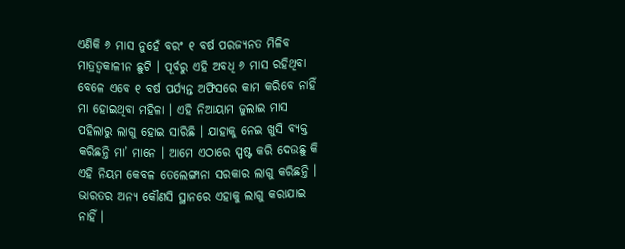ଏଣିକି ୬ ମାସ ନୁହେଁ ବରଂ ୧ ବର୍ଷ ପରଜ୍ଯନତ ମିଳିବ ମାତ୍ରତ୍ଵକାଳୀନ ଛୁଟି । ପୂର୍ବରୁ ଏହି ଅବଧି ୬ ମାସ ରହିଥିବା ବେଳେ ଏବେ ୧ ବର୍ଷ ପର୍ଯ୍ୟନ୍ତ ଅଫିସରେ କାମ କରିବେ ନାହିଁ ମା ହୋଇଥିବା ମହିଳା । ଏହି ନିଆୟାମ ଜୁଲାଇ ମାସ ପହିଲାରୁ ଲାଗୁ ହୋଇ ସାରିଛି । ଯାହାକୁ ନେଇ ଖୁସି ବ୍ୟକ୍ତ କରିଛନ୍ତି ମା’ ମାନେ । ଆମେ ଏଠାରେ ସ୍ପଷ୍ଟ କରି ଦେଉଛୁ କି ଏହି ନିୟମ କେବଳ ତେଲେଙ୍ଗାନା ସରକାର ଲାଗୁ କରିଛନ୍ତି । ଭାରତର ଅନ୍ୟ କୌଣସି ସ୍ଥାନରେ ଏହାକୁ ଲାଗୁ କରାଯାଇ ନାହିଁ ।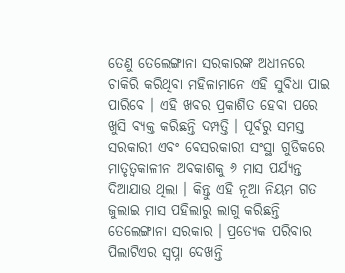ତେଣୁ ତେଲେଙ୍ଗାନା ସରକାରଙ୍କ ଅଧୀନରେ ଚାକିରି କରିଥିବା ମହିଳାମାନେ ଏହି ସୁବିଧା ପାଇ ପାରିବେ । ଏହି ଖବର ପ୍ରକାଶିତ ହେବା ପରେ ଖୁସି ବ୍ୟକ୍ତ କରିଛନ୍ତି ଦମ୍ପତ୍ତି । ପୂର୍ବରୁ ସମସ୍ତ ସରକାରୀ ଏବଂ ବେସରକାରୀ ସଂସ୍ଥା ଗୁଡିକରେ ମାତୃତ୍ଵକାଳୀନ ଅବକାଶକୁ ୬ ମାସ ପର୍ଯ୍ୟନ୍ତ ଦିଆଯାଉ ଥିଲା । କିନ୍ତୁ ଏହି ନୂଆ ନିୟମ ଗତ ଜୁଲାଇ ମାସ ପହିଲାରୁ ଲାଗୁ କରିଛନ୍ତି ତେଲେଙ୍ଗାନା ସରକାର । ପ୍ରତ୍ଯେକ ପରିବାର ପିଲାଟିଏର ସ୍ଵପ୍ନା ଦେଖନ୍ତି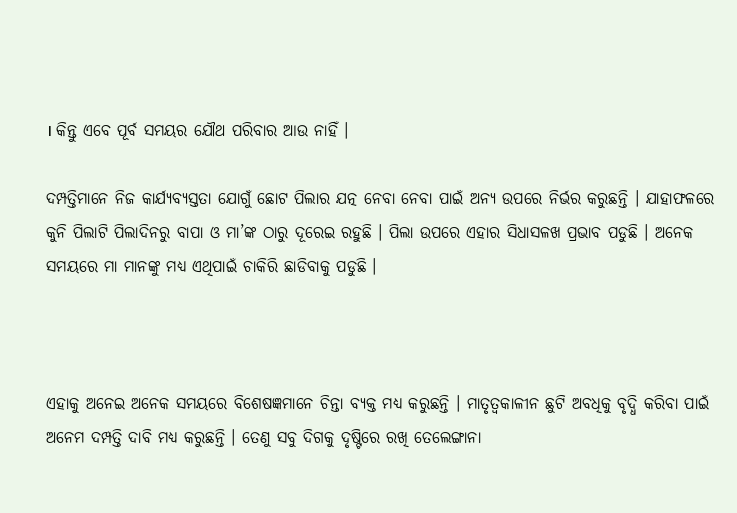। କିନ୍ତୁ ଏବେ ପୂର୍ବ ସମୟର ଯୌଥ ପରିବାର ଆଉ ନାହିଁ ।

ଦମ୍ପତ୍ତିମାନେ ନିଜ କାର୍ଯ୍ୟବ୍ୟସ୍ତତା ଯୋଗୁଁ ଛୋଟ ପିଲାର ଯତ୍ନ ନେବା ନେବା ପାଇଁ ଅନ୍ୟ ଉପରେ ନିର୍ଭର କରୁଛନ୍ତି । ଯାହାଫଳରେ କୁନି ପିଲାଟି ପିଲାଦିନରୁ ବାପା ଓ ମା’ଙ୍କ ଠାରୁ ଦୂରେଇ ରହୁଛି । ପିଲା ଉପରେ ଏହାର ସିଧାସଳଖ ପ୍ରଭାବ ପଡୁଛି । ଅନେକ ସମୟରେ ମା ମାନଙ୍କୁ ମଧ୍ୟ ଏଥିପାଇଁ ଚାକିରି ଛାଡିବାକୁ ପଡୁଛି ।



ଏହାକୁ ଅନେଇ ଅନେକ ସମୟରେ ବିଶେଷଜ୍ଞମାନେ ଚିନ୍ତା ବ୍ୟକ୍ତ ମଧ୍ୟ କରୁଛନ୍ତି । ମାତୃତ୍ବକାଳୀନ ଛୁଟି ଅବଧିକୁ ବୃଦ୍ଧି କରିବା ପାଇଁ ଅନେମ ଦମ୍ପତ୍ତି ଦାବି ମଧ୍ୟ କରୁଛନ୍ତି । ତେଣୁ ସବୁ ଦିଗକୁ ଦୃଷ୍ଟିରେ ରଖି ତେଲେଙ୍ଗାନା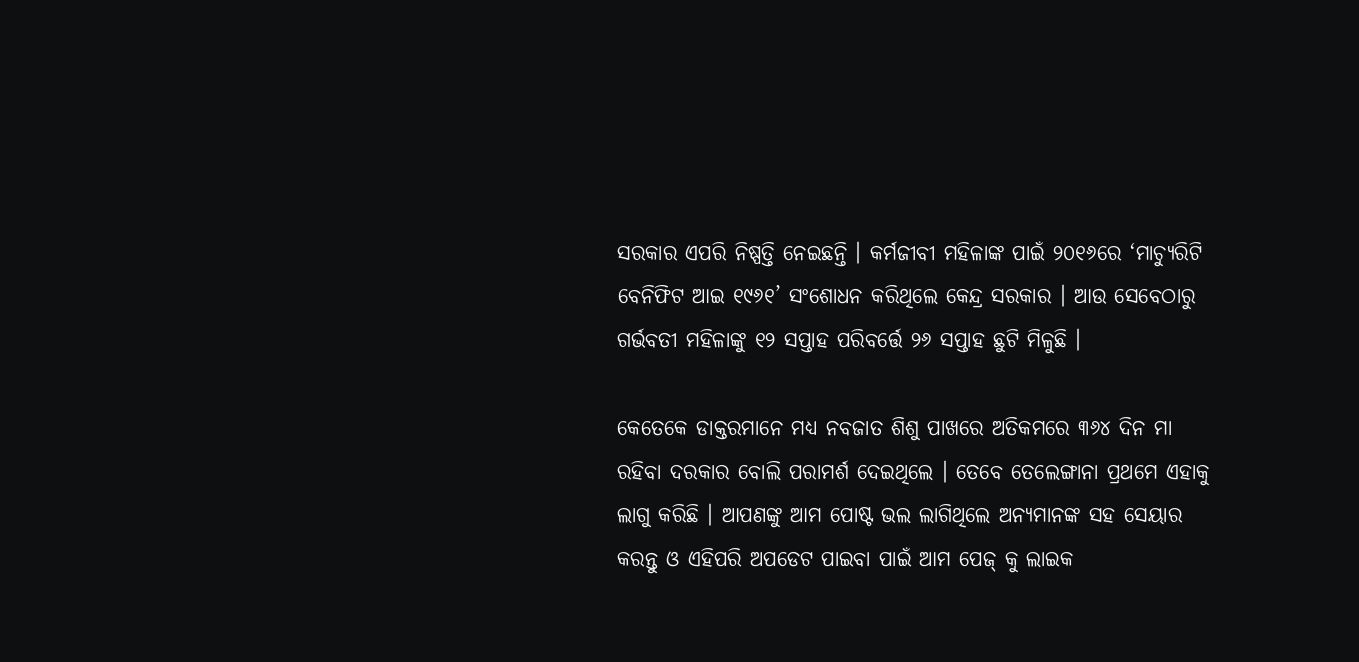ସରକାର ଏପରି ନିଷ୍ପତ୍ତି ନେଇଛନ୍ତି । କର୍ମଜୀବୀ ମହିଳାଙ୍କ ପାଇଁ ୨୦୧୬ରେ ‘ମାଚ୍ଯୁରିଟି ବେନିଫିଟ ଆଇ ୧୯୬୧’ ସଂଶୋଧନ କରିଥିଲେ କେନ୍ଦ୍ର ସରକାର । ଆଉ ସେବେଠାରୁ ଗର୍ଭବତୀ ମହିଳାଙ୍କୁ ୧୨ ସପ୍ତାହ ପରିବର୍ତ୍ତେ ୨୬ ସପ୍ତାହ ଛୁଟି ମିଳୁଛି ।

କେତେକେ ଡାକ୍ତରମାନେ ମଧ୍ୟ ନବଜାତ ଶିଶୁ ପାଖରେ ଅତିକମରେ ୩୬୪ ଦିନ ମା ରହିବା ଦରକାର ବୋଲି ପରାମର୍ଶ ଦେଇଥିଲେ । ତେବେ ତେଲେଙ୍ଗାନା ପ୍ରଥମେ ଏହାକୁ ଲାଗୁ କରିଛି । ଆପଣଙ୍କୁ ଆମ ପୋଷ୍ଟ ଭଲ ଲାଗିଥିଲେ ଅନ୍ୟମାନଙ୍କ ସହ ସେୟାର କରନ୍ତୁ ଓ ଏହିପରି ଅପଡେଟ ପାଇବା ପାଇଁ ଆମ ପେଜ୍ କୁ ଲାଇକ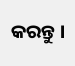କରନ୍ତୁ ।